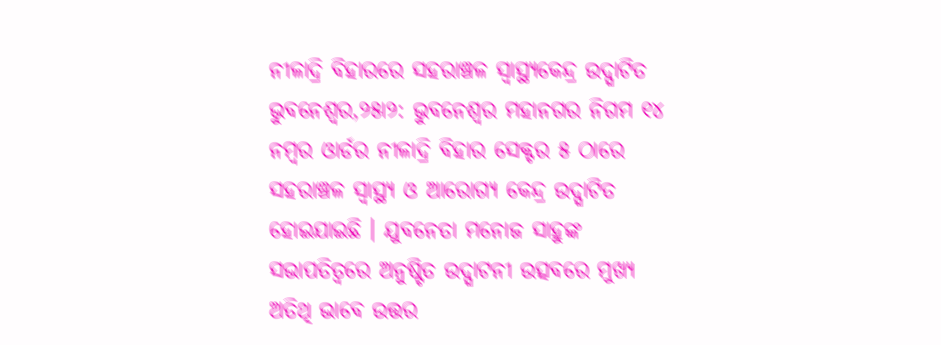ନୀଳାଦ୍ରି ବିହାରରେ ସହରାଞ୍ଚଳ ସ୍ୱାସ୍ଥ୍ୟକେନ୍ଦ୍ର ଉଦ୍ଘାଟିତ
ଭୁବନେଶ୍ୱର,୨୫ା୨: ଭୁବନେଶ୍ୱର ମହାନଗର ନିଗମ ୧୪ ନମ୍ବର ଓାର୍ଡର ନୀଳାଦ୍ରି ବିହାର ସେକ୍ଟର ୫ ଠାରେ ସହରାଞ୍ଚଳ ସ୍ୱାସ୍ଥ୍ୟ ଓ ଆରୋଗ୍ୟ କେନ୍ଦ୍ର ଉଦ୍ଘାଟିତ ହୋଇଯାଇଛି । ଯୁବନେତା ମନୋଜ ସାହୁଙ୍କ ସଭାପତିତ୍ୱରେ ଅନୁଷ୍ଟିତ ଉଦ୍ଘାଟନୀ ଉତ୍ସବରେ ମୁଖ୍ୟ ଅତିଥି ଭାବେ ଉତ୍ତର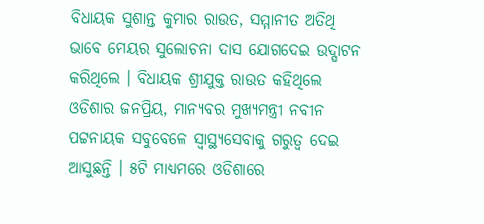ବିଧାୟକ ସୁଶାନ୍ତ କୁମାର ରାଉତ, ସମ୍ମାନୀତ ଅତିଥି ଭାବେ ମେୟର ସୁଲୋଚନା ଦାସ ଯୋଗଦେଇ ଉଦ୍ଘାଟନ କରିଥିଲେ । ବିଧାୟକ ଶ୍ରୀଯୁକ୍ତ ରାଉତ କହିଥିଲେ ଓଡିଶାର ଜନପ୍ରିୟ, ମାନ୍ୟବର ମୁଖ୍ୟମନ୍ତ୍ରୀ ନବୀନ ପଟ୍ଟନାୟକ ସବୁବେଳେ ସ୍ୱାସ୍ଥ୍ୟସେବାକୁ ଗରୁତ୍ୱ ଦେଇ ଆସୁଛନ୍ତି । ୫ଟି ମାଧ୍ୟମରେ ଓଡିଶାରେ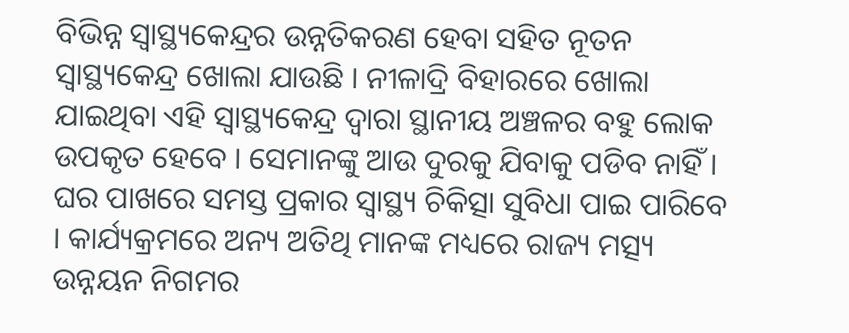ବିଭିନ୍ନ ସ୍ୱାସ୍ଥ୍ୟକେନ୍ଦ୍ରର ଉନ୍ନତିକରଣ ହେବା ସହିତ ନୂତନ ସ୍ୱାସ୍ଥ୍ୟକେନ୍ଦ୍ର ଖୋଲା ଯାଉଛି । ନୀଳାଦ୍ରି ବିହାରରେ ଖୋଲା ଯାଇଥିବା ଏହି ସ୍ୱାସ୍ଥ୍ୟକେନ୍ଦ୍ର ଦ୍ୱାରା ସ୍ଥାନୀୟ ଅଞ୍ଚଳର ବହୁ ଲୋକ ଉପକୃତ ହେବେ । ସେମାନଙ୍କୁ ଆଉ ଦୁରକୁ ଯିବାକୁ ପଡିବ ନାହିଁ । ଘର ପାଖରେ ସମସ୍ତ ପ୍ରକାର ସ୍ୱାସ୍ଥ୍ୟ ଚିକିତ୍ସା ସୁବିଧା ପାଇ ପାରିବେ । କାର୍ଯ୍ୟକ୍ରମରେ ଅନ୍ୟ ଅତିଥି ମାନଙ୍କ ମଧ୍ୟରେ ରାଜ୍ୟ ମତ୍ସ୍ୟ ଉନ୍ନୟନ ନିଗମର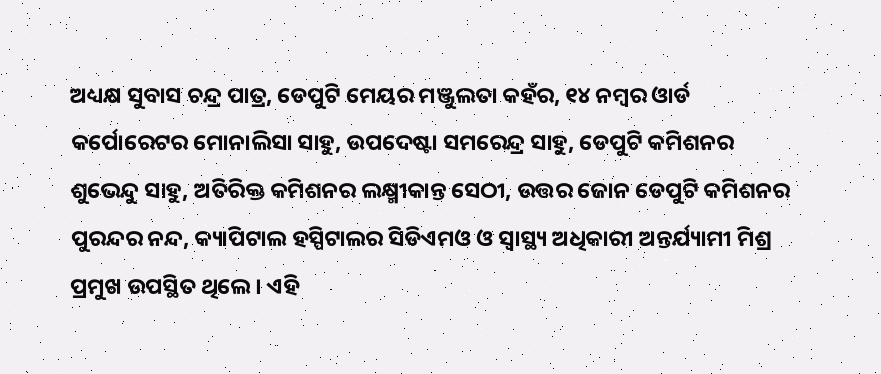ଅଧ୍ୟକ୍ଷ ସୁବାସ ଚନ୍ଦ୍ର ପାତ୍ର, ଡେପୁଟି ମେୟର ମଞ୍ଜୁଲତା କହଁର, ୧୪ ନମ୍ବର ଓାର୍ଡ କର୍ପୋରେଟର ମୋନାଲିସା ସାହୁ, ଉପଦେଷ୍ଟା ସମରେନ୍ଦ୍ର ସାହୁ, ଡେପୁଟି କମିଶନର ଶୁଭେନ୍ଦୁ ସାହୁ, ଅତିରିକ୍ତ କମିଶନର ଲକ୍ଷ୍ମୀକାନ୍ତ ସେଠୀ, ଉତ୍ତର ଜୋନ ଡେପୁଟି କମିଶନର ପୁରନ୍ଦର ନନ୍ଦ, କ୍ୟାପିଟାଲ ହସ୍ପିଟାଲର ସିଡିଏମଓ ଓ ସ୍ୱାସ୍ଥ୍ୟ ଅଧିକାରୀ ଅନ୍ତର୍ଯ୍ୟାମୀ ମିଶ୍ର ପ୍ରମୁଖ ଉପସ୍ଥିତ ଥିଲେ । ଏହି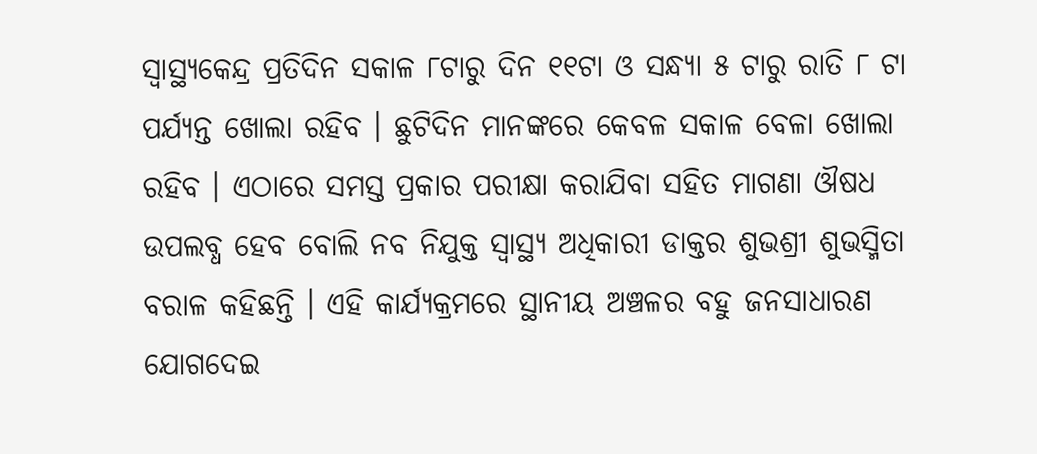ସ୍ୱାସ୍ଥ୍ୟକେନ୍ଦ୍ର ପ୍ରତିଦିନ ସକାଳ ୮ଟାରୁ ଦିନ ୧୧ଟା ଓ ସନ୍ଧ୍ୟା ୫ ଟାରୁ ରାତି ୮ ଟା ପର୍ଯ୍ୟନ୍ତ ଖୋଲା ରହିବ । ଛୁଟିଦିନ ମାନଙ୍କରେ କେବଳ ସକାଳ ବେଳା ଖୋଲା ରହିବ । ଏଠାରେ ସମସ୍ତ ପ୍ରକାର ପରୀକ୍ଷା କରାଯିବା ସହିତ ମାଗଣା ଔଷଧ ଉପଲବ୍ଧ ହେବ ବୋଲି ନବ ନିଯୁକ୍ତ ସ୍ୱାସ୍ଥ୍ୟ ଅଧିକାରୀ ଡାକ୍ତର ଶୁଭଶ୍ରୀ ଶୁଭସ୍ମିତା ବରାଳ କହିଛନ୍ତି । ଏହି କାର୍ଯ୍ୟକ୍ରମରେ ସ୍ଥାନୀୟ ଅଞ୍ଚଳର ବହୁ ଜନସାଧାରଣ ଯୋଗଦେଇ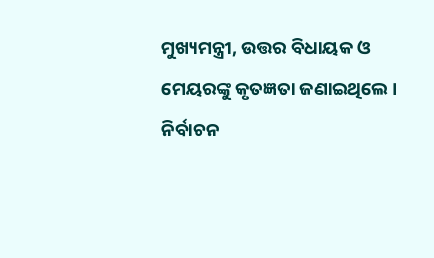ମୁଖ୍ୟମନ୍ତ୍ରୀ, ଉତ୍ତର ବିଧାୟକ ଓ ମେୟରଙ୍କୁ କୃତଜ୍ଞତା ଜଣାଇଥିଲେ । ନିର୍ବାଚନ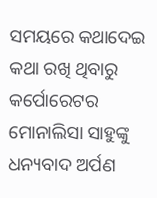ସମୟରେ କଥାଦେଇ କଥା ରଖି ଥିବାରୁ କର୍ପୋରେଟର ମୋନାଲିସା ସାହୁଙ୍କୁ ଧନ୍ୟବାଦ ଅର୍ପଣ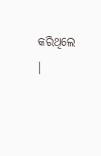କରିଥିଲେ ।